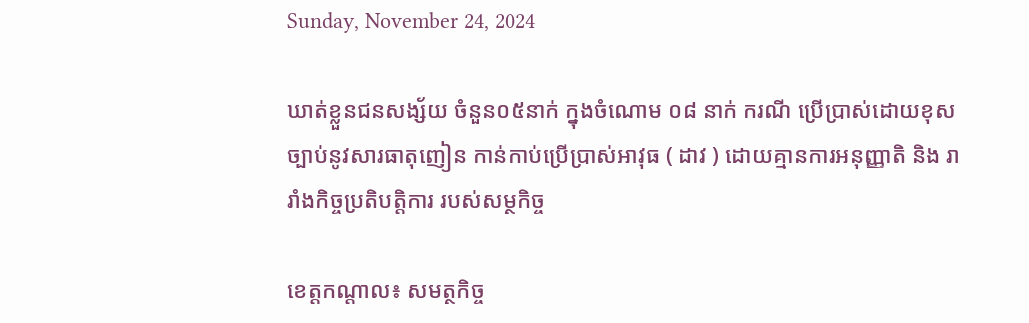Sunday, November 24, 2024

ឃាត់ខ្លួនជនសង្ស័យ ចំនួន០៥នាក់ ក្នុងចំណោម ០៨ នាក់ ករណី ប្រើប្រាស់ដោយខុសច្បាប់នូវសារធាតុញៀន កាន់កាប់ប្រើប្រាស់អាវុធ ( ដាវ ) ដោយគ្មានការអនុញ្ញាតិ និង រារាំងកិច្ចប្រតិបត្តិការ របស់សម្ថកិច្ច

ខេត្តកណ្តាល៖ សមត្ថកិច្ច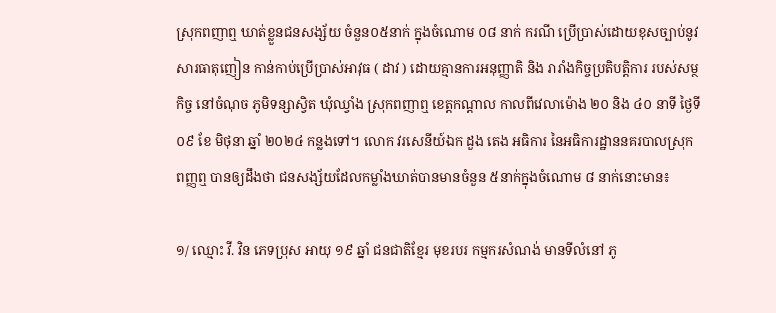ស្រុកពញាឮ ឃាត់ខ្លួនជនសង្ស័យ ចំនួន០៥នាក់ ក្នុងចំណោម ០៨ នាក់ ករណី ប្រើប្រាស់ដោយខុសច្បាប់នូវសារធាតុញៀន កាន់កាប់ប្រើប្រាស់អាវុធ ( ដាវ ) ដោយគ្មានការអនុញ្ញាតិ និង រារាំងកិច្ចប្រតិបត្តិការ របស់សម្ថកិច្ច នៅចំណុច ភូមិទន្សាស្វិត ឃុំឈ្វាំង ស្រុកពញាឮ ខេត្តកណ្តាល កាលពីវេលាម៉ោង ២០ និង ៤០ នាទី ថ្ងៃទី ០៩ ខែ មិថុនា ឆ្នាំ ២០២៤ កន្លងទៅ។ លោក វរសេនីយ៍ឯក ដួង តេង អធិការ នៃអធិការដ្ឋាននគរបាលស្រុកពញ្ញឮ បានឲ្យដឹងថា ជនសង្ស័យដែលកម្លាំងឃាត់បានមានចំនួន ៥នាក់ក្នុងចំណោម ៨ នាក់នោះមាន៖

១/ ឈ្មោះ វី. វិន ភេទប្រុស អាយុ ១៩ ឆ្នាំ ជនជាតិខ្មែរ មុខរបរ កម្មករសំណង់ មានទីលំនៅ ភូ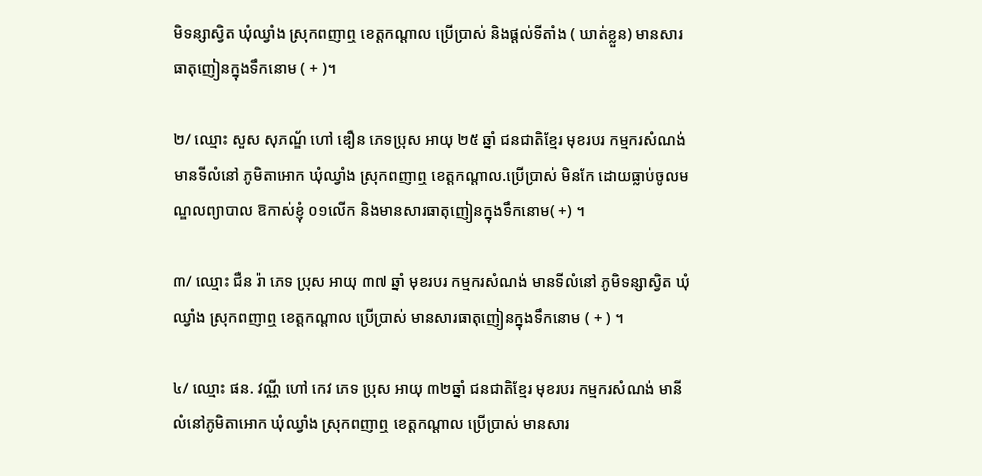មិទន្សាស្វិត ឃុំឈ្វាំង ស្រុកពញាឮ ខេត្តកណ្តាល ប្រើប្រាស់ និងផ្តល់ទីតាំង ( ឃាត់ខ្លួន) មានសារធាតុញៀនក្នុងទឹកនោម ( + )។

២/ ឈ្មោះ សួស សុភណ្ឌ័ ហៅ ឌឿន ភេទប្រុស អាយុ ២៥ ឆ្នាំ ជនជាតិខ្មែរ មុខរបរ កម្មករសំណង់ មានទីលំនៅ ភូមិតាអោក ឃុំឈ្វាំង ស្រុកពញាឮ ខេត្តកណ្តាល.ប្រើប្រាស់ មិនកែ ដោយធ្លាប់ចូលមណ្ឌលព្យាបាល ឱកាស់ខ្ញុំ ០១លើក និងមានសារធាតុញៀនក្នុងទឹកនោម( +) ។

៣/ ឈ្មោះ ជឺន រ៉ា ភេទ ប្រុស អាយុ ៣៧ ឆ្នាំ មុខរបរ កម្មករសំណង់ មានទីលំនៅ ភូមិទន្សាស្វិត ឃុំឈ្វាំង ស្រុកពញាឮ ខេត្តកណ្តាល ប្រើប្រាស់ មានសារធាតុញៀនក្នុងទឹកនោម ( + ) ។

៤/ ឈ្មោះ ផន. វណ្ណី ហៅ កេវ ភេទ ប្រុស អាយុ ៣២ឆ្នាំ ជនជាតិខ្មែរ មុខរបរ កម្មករសំណង់ មានីលំនៅភូមិតាអោក ឃុំឈ្វាំង ស្រុកពញាឮ ខេត្តកណ្តាល ប្រើប្រាស់ មានសារ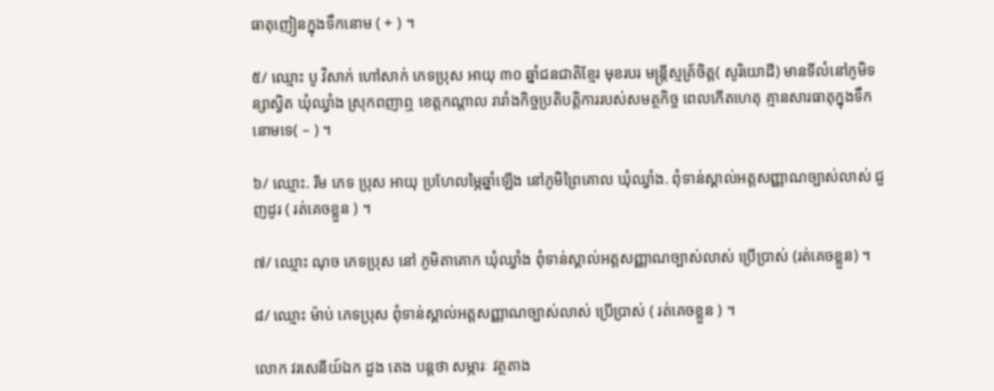ធាតុញៀនក្នុងទឹកនោម ( + ) ។

៥/ ឈ្មោះ បូ វិសាក់ ហៅសាក់ ភេទប្រុស អាយុ ៣០ ឆ្នាំជនជាតិខ្មែរ មុខរបរ មន្ត្រីស្មគ្រ័ចិត្ត( សូរិយោដី) មានទីលំនៅភូមិទន្សាស្វិត ឃុំឈ្វាំង ស្រុកពញាឮ ខេត្តកណ្តាល រារាំងកិច្ចប្រតិបត្តិការរបស់សមត្ថកិច្ច ពេលកើតហេតុ គ្មានសារធាតុក្នុងទឹកនោមទេ( – ) ។

៦/ ឈ្មោះ. រីម ភេទ ប្រុស អាយុ ប្រហែលម្ភៃឆ្នាំឡើង នៅភូមិព្រៃគោល ឃុំឈ្វាំង. ពុំទាន់ស្គាល់អត្តសញ្ញាណច្បាស់លាស់ ជួញដូរ ( រត់គេចខ្លួន ) ។

៧/ ឈ្មោះ ណុច ភេទប្រុស នៅ ភូមិតាគោក ឃុំឈ្វាំង ពុំទាន់ស្គាល់អត្តសញ្ញាណច្បាស់លាស់ ប្រើប្រាស់ (រត់គេចខ្លួន) ។

៨/ ឈ្មោះ ម៉ាប់ ភេទប្រុស ពុំទាន់ស្គាល់អត្តសញ្ញាណច្បាស់លាស់ ប្រើប្រាស់ ( រត់គេចខ្លួន ) ។

លោក វរសេនីយ៍ឯក ដួង តេង បន្តថា សម្ភារៈ វត្ថតាង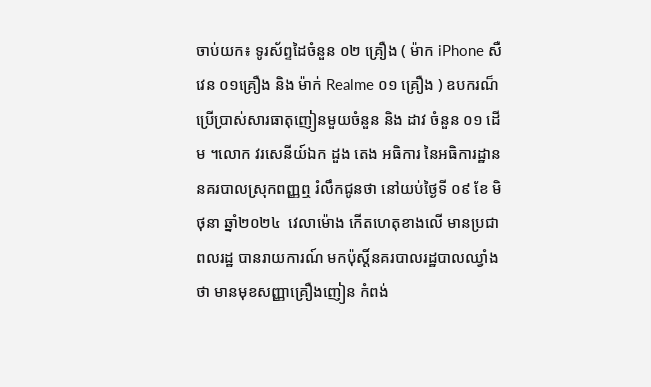ចាប់យក៖ ទូរស័ព្ទដៃចំនួន ០២ គ្រឿង ( ម៉ាក iPhone សឺវេន ០១គ្រឿង និង ម៉ាក់ Realme ០១ គ្រឿង ) ឧបករណ៏ប្រើប្រាស់សារធាតុញៀនមួយចំនួន និង ដាវ ចំនួន ០១ ដើម ។លោក វរសេនីយ៍ឯក ដួង តេង អធិការ នៃអធិការដ្ឋាននគរបាលស្រុកពញ្ញឮ រំលឹកជូនថា នៅយប់ថ្ងៃទី ០៩ ខែ មិថុនា ឆ្នាំ២០២៤  វេលាម៉ោង កើតហេតុខាងលើ មានប្រជាពលរដ្ឋ បានរាយការណ៍ មកប៉ុស្តិ៍នគរបាលរដ្ឋបាលឈ្វាំងថា មានមុខសញ្ញាគ្រឿងញៀន កំពង់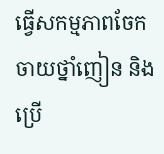ធ្វើសកម្មភាពចែកចាយថ្នាំញៀន និងប្រើ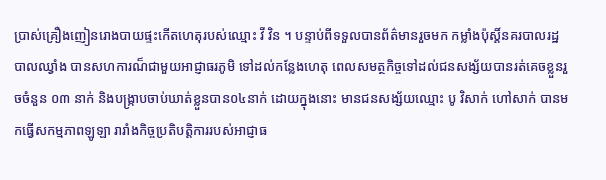ប្រាស់គ្រឿងញៀនរោងបាយផ្ទះកើតហេតុរបស់ឈ្មោះ វី វិន ។ បន្ទាប់ពីទទួលបានព័ត៌មានរួចមក កម្លាំងប៉ុស្តិ៍នគរបាលរដ្ឋបាលឈ្វាំង បានសហការណ៏ជាមួយអាជ្ញាធរភូមិ ទៅដល់កន្លែងហេតុ ពេលសមត្ថកិច្ចទៅដល់ជនសង្ស័យបានរត់គេចខ្លួនរួចចំនួន ០៣ នាក់ និងបង្ក្រាបចាប់ឃាត់ខ្លួនបាន០៤នាក់ ដោយក្នុងនោះ មានជនសង្ស័យឈ្មោះ បូ វិសាក់ ហៅសាក់ បានមកធ្វើសកម្មភាពឡូឡា រារាំងកិច្ចប្រតិបត្តិការរបស់អាជ្ញាធ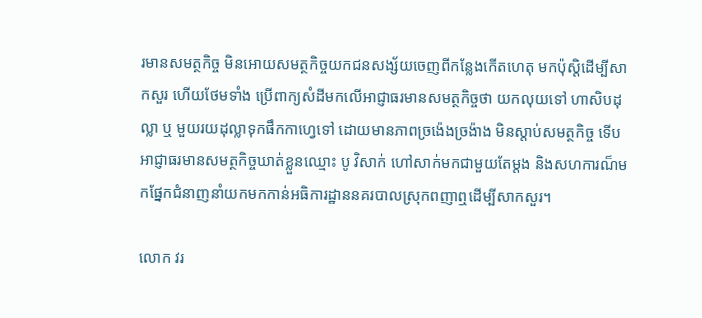រមានសមត្ថកិច្ច មិនអោយសមត្ថកិច្ចយកជនសង្ស័យចេញពីកន្លែងកើតហេតុ មកប៉ុស្តិដើម្បីសាកសួរ ហើយថែមទាំង ប្រើពាក្យសំដីមកលើអាជ្ញាធរមានសមត្ថកិច្ចថា យកលុយទៅ ហាសិបដុល្លា ឬ មួយរយដុល្លាទុកផឹកកាហ្វេទៅ ដោយមានភាពច្រង៉េងច្រង៉ាង មិនស្តាប់សមត្ថកិច្ច ទើបអាជ្ញាធរមានសមត្ថកិច្ចឃាត់ខ្លួនឈ្មោះ បូ វិសាក់ ហៅសាក់មកជាមួយតែម្តង និងសហការណ៏មកផ្នែកជំនាញនាំយកមកកាន់អធិការដ្ឋាននគរបាលស្រុកពញាឮដើម្បីសាកសួរ។

លោក វរ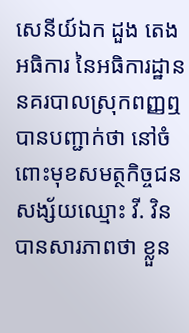សេនីយ៍ឯក ដួង តេង អធិការ នៃអធិការដ្ឋាននគរបាលស្រុកពញ្ញឮ បានបញ្ជាក់ថា នៅចំពោះមុខសមត្ថកិច្ចជនសង្ស័យឈ្មោះ វី. វិន បានសារភាពថា ខ្លួន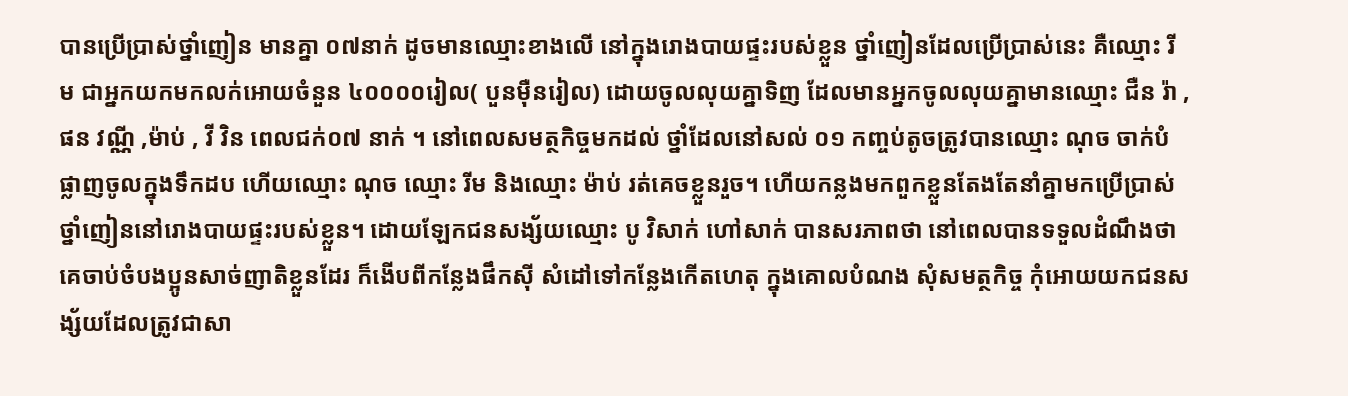បានប្រើប្រាស់ថ្នាំញៀន មានគ្នា ០៧នាក់ ដូចមានឈ្មោះខាងលើ នៅក្នុងរោងបាយផ្ទះរបស់ខ្លួន ថ្នាំញៀនដែលប្រើប្រាស់នេះ គឺឈ្មោះ រីម ជាអ្នកយកមកលក់អោយចំនួន ៤០០០០រៀល( បួនម៉ឺនរៀល) ដោយចូលលុយគ្នាទិញ ដែលមានអ្នកចូលលុយគ្នាមានឈ្មោះ ជឺន រ៉ា ,ផន វណ្ណី ,ម៉ាប់ , វី វិន ពេលជក់០៧ នាក់ ។ នៅពេលសមត្ថកិច្ចមកដល់ ថ្នាំដែលនៅសល់ ០១ កញ្ចប់តូចត្រូវបានឈ្មោះ ណុច ចាក់បំផ្លាញចូលក្នុងទឹកដប ហើយឈ្មោះ ណុច ឈ្មោះ រីម និងឈ្មោះ ម៉ាប់ រត់គេចខ្លួនរួច។ ហើយកន្លងមកពួកខ្លួនតែងតែនាំគ្នាមកប្រើប្រាស់ថ្នាំញៀននៅរោងបាយផ្ទះរបស់ខ្លួន។ ដោយឡែកជនសង្ស័យឈ្មោះ បូ វិសាក់ ហៅសាក់ បានសរភាពថា នៅពេលបានទទួលដំណឹងថា គេចាប់ចំបងប្អូនសាច់ញាតិខ្លួនដែរ ក៏ងើបពីកន្លែងផឹកស៊ី សំដៅទៅកន្លែងកើតហេតុ ក្នុងគោលបំណង សុំសមត្ថកិច្ច កុំអោយយកជនសង្ស័យដែលត្រូវជាសា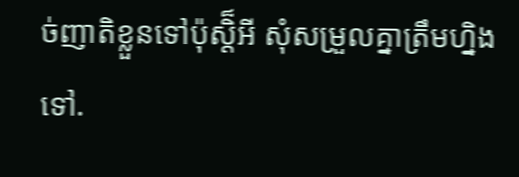ច់ញាតិខ្លួនទៅប៉ុស្តិ៏អី សុំសម្រួលគ្នាត្រឹមហ្និងទៅ.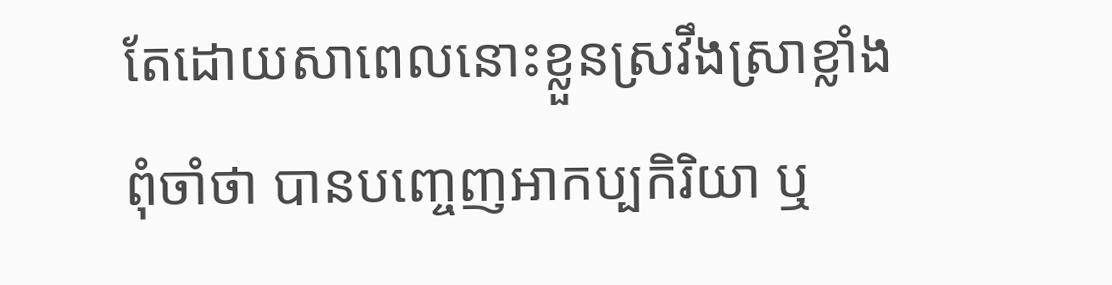តែដោយសាពេលនោះខ្លួនស្រវឹងស្រាខ្លាំង ពុំចាំថា បានបញ្ចេញអាកប្បកិរិយា ឬ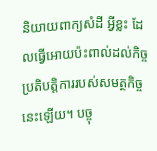និយាយពាក្យសំដី អ្វីខ្លះ ដែលធ្វើអោយប៉ះពាល់ដល់កិច្ចប្រតិបត្តិការរបស់សមត្ថកិច្ចនេះឡើយ។ បច្ចុ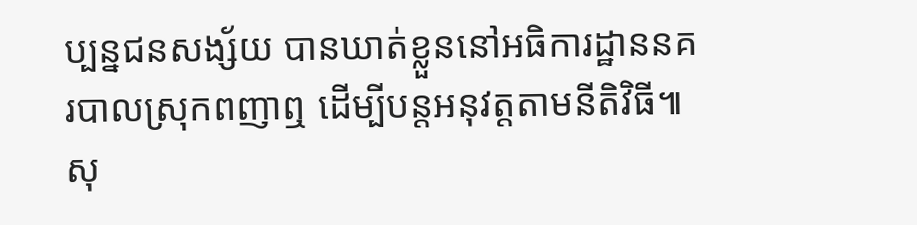ប្បន្នជនសង្ស័យ បានឃាត់ខ្លួននៅអធិការដ្ឋាននគរបាលស្រុកពញាឮ ដើម្បីបន្តអនុវត្តតាមនីតិវិធី៕ សុ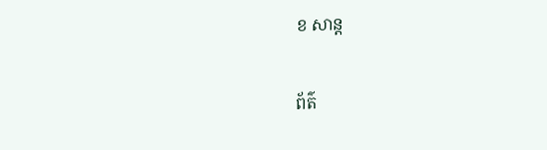ខ សាន្ត

ព័ត៌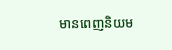មានពេញនិយម